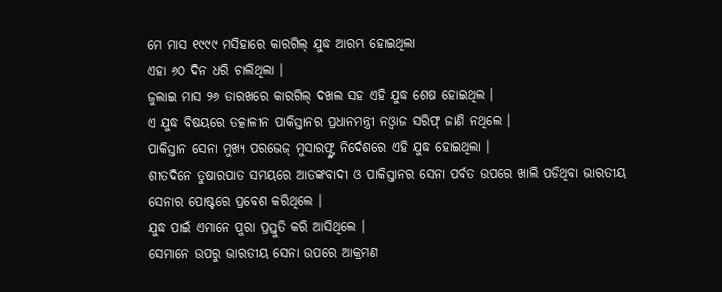ମେ ମାସ ୧୯୯୯ ମସିହାରେ କାରଗିଲ୍ ଯୁଦ୍ଧ ଆରମ୍ଭ ହୋଇଥିଲା
ଏହା ୬୦ ଦିନ ଧରି ଚାଲିଥିଲା ।
ଜୁଲାଇ ମାସ ୨୬ ତାରଖରେ କାରଗିଲ୍ ଦଖଲ ସହ ଏହି ଯୁଦ୍ଧ ଶେଷ ହୋଇଥିଲ ।
ଏ ଯୁଦ୍ଧ ବିଷୟରେ ତତ୍କାଳୀନ ପାକିସ୍ତାନର ପ୍ରଧାନମନ୍ତ୍ରୀ ନଓ୍ୱାଜ ସରିଫ୍ ଜାଣି ନଥିଲେ ।
ପାକିସ୍ତାନ ସେନା ମୁଖ୍ୟ ପରଭେଜ୍ ମୁସାରଫ୍ଙ୍କ ନିର୍ଦେଶରେ ଏହି ଯୁଦ୍ଧ ହୋଇଥିଲା ।
ଶୀତଦିନେ ତୁଷାରପାତ ସମୟରେ ଆତଙ୍କବାଦୀ ଓ ପାକିସ୍ତାନର ସେନା ପର୍ବତ ଉପରେ ଖାଲି ପଡିଥିବା ଭାରତୀୟ ସେନାର ପୋଷ୍ଟରେ ପ୍ରବେଶ କରିଥିଲେ ।
ଯୁଦ୍ଧ ପାଇଁ ଏମାନେ ପୁରା ପ୍ରସ୍ତୁତି କରି ଆସିଥିଲେ ।
ସେମାନେ ଉପରୁ ଭାରତୀୟ ସେନା ଉପରେ ଆକ୍ରମଣ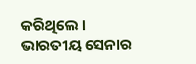କରିଥିଲେ ।
ଭାରତୀୟ ସେନାର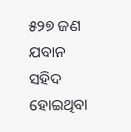୫୨୭ ଜଣ ଯବାନ ସହିଦ ହୋଇଥିବା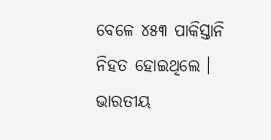ବେଳେ ୪୫୩ ପାକିସ୍ତାନି ନିହତ ହୋଇଥିଲେ ।
ଭାରତୀୟ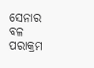ସେନାର ବଳ ପରାକ୍ରମ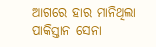ଆଗରେ ହାର ମାନିଥିଲା ପାକିସ୍ତାନ ସେନା